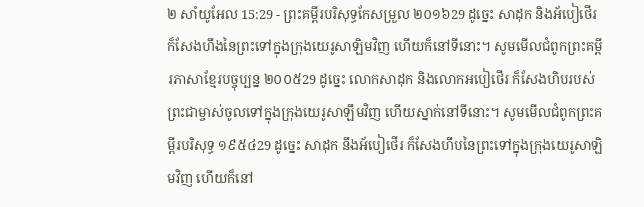២ សាំយូអែល 15:29 - ព្រះគម្ពីរបរិសុទ្ធកែសម្រួល ២០១៦29 ដូច្នេះ សាដុក និងអ័បៀថើរ ក៏សែងហឹងនៃព្រះទៅក្នុងក្រុងយេរូសាឡិមវិញ ហើយក៏នៅទីនោះ។ សូមមើលជំពូកព្រះគម្ពីរភាសាខ្មែរបច្ចុប្បន្ន ២០០៥29 ដូច្នេះ លោកសាដុក និងលោកអបៀថើរ ក៏សែងហិបរបស់ព្រះជាម្ចាស់ចូលទៅក្នុងក្រុងយេរូសាឡឹមវិញ ហើយស្នាក់នៅទីនោះ។ សូមមើលជំពូកព្រះគម្ពីរបរិសុទ្ធ ១៩៥៤29 ដូច្នេះ សាដុក នឹងអ័បៀថើរ ក៏សែងហឹបនៃព្រះទៅក្នុងក្រុងយេរូសាឡិមវិញ ហើយក៏នៅ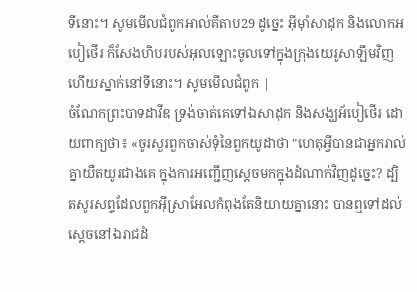ទីនោះ។ សូមមើលជំពូកអាល់គីតាប29 ដូច្នេះ អ៊ីមុាំសាដុក និងលោកអបៀថើរ ក៏សែងហិបរបស់អុលឡោះចូលទៅក្នុងក្រុងយេរូសាឡឹមវិញ ហើយស្នាក់នៅទីនោះ។ សូមមើលជំពូក |
ចំណែកព្រះបាទដាវីឌ ទ្រង់ចាត់គេទៅឯសាដុក និងសង្ឃអ័បៀថើរ ដោយពាក្យថា៖ «ចូរសួរពួកចាស់ទុំនៃពួកយូដាថា "ហេតុអ្វីបានជាអ្នករាល់គ្នាយឺតយូរជាងគេ ក្នុងការអញ្ជើញស្តេចមកក្នុងដំណាក់វិញដូច្នេះ? ដ្បិតសូរសព្ទដែលពួកអ៊ីស្រាអែលកំពុងតែនិយាយគ្នានោះ បានឮទៅដល់ស្តេចនៅឯរាជដំ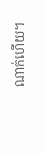ណាក់ហើយ។